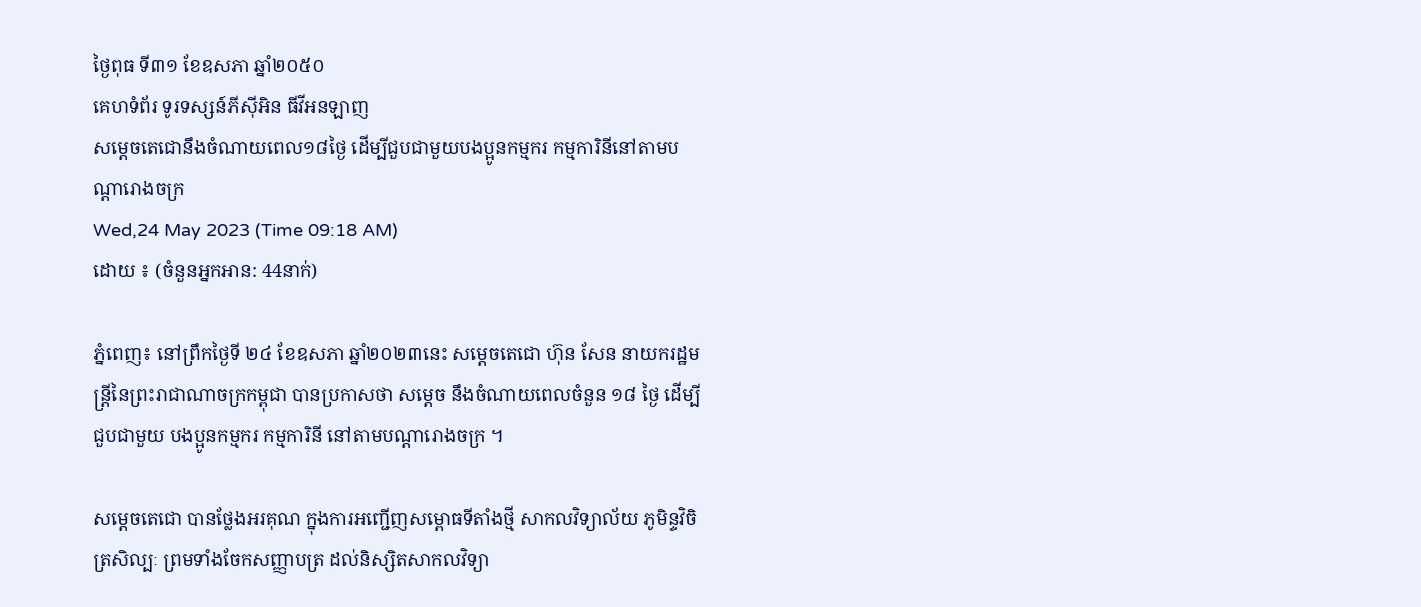ថ្ងៃពុធ ទី៣១ ខែឧសភា ឆ្នាំ២០៥០
គេហទំព័រ ទូរទស្សន៍ភីស៊ីអិន ធីវីអនឡាញ
សម្ដេចតេជោនឹងចំណាយពេល១៨ថ្ងៃ ដើម្បីជួបជាមួយបងប្អូនកម្មករ កម្មការិនីនៅតាមបណ្តារោងចក្រ
Wed,24 May 2023 (Time 09:18 AM)
ដោយ ៖ (ចំនួនអ្នកអាន: 44នាក់)

ភ្នំពេញ៖ នៅព្រឹកថ្ងៃទី ២៤ ខែឧសភា ឆ្នាំ២០២៣នេះ សម្តេចតេជោ ហ៊ុន សែន នាយករដ្ឋមន្ត្រីនៃព្រះរាជាណាចក្រកម្ពុជា បានប្រកាសថា សម្ដេច នឹងចំណាយពេលចំនួន ១៨ ថ្ងៃ ដើម្បីជួបជាមួយ បងប្អូនកម្មករ កម្មការិនី នៅតាមបណ្តារោងចក្រ ។

សម្តេចតេជោ បានថ្លែងអរគុណ ក្នុងការអញ្ជើញសម្ពោធទីតាំងថ្មី សាកលវិទ្យាល័យ ភូមិន្ទវិចិត្រសិល្បៈ ព្រមទាំងចែកសញ្ញាបត្រ ដល់និស្សិតសាកលវិទ្យា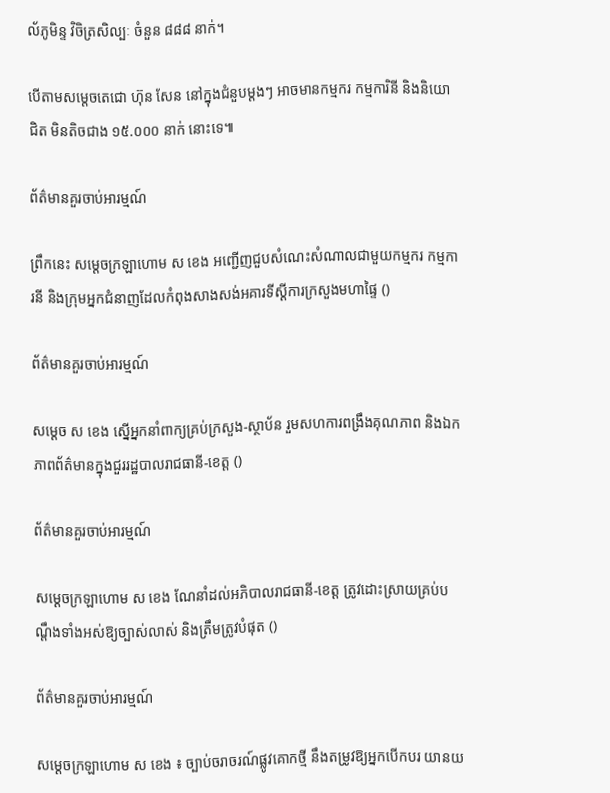ល័ភូមិន្ទ វិចិត្រសិល្បៈ ចំនួន ៨៨៨ នាក់។

បើតាមសម្តេចតេជោ ហ៊ុន សែន នៅក្នុងជំនួបម្តងៗ អាចមានកម្មករ កម្មការិនី និងនិយោជិត មិនតិចជាង ១៥.០០០ នាក់ នោះទេ៕

ព័ត៌មានគួរចាប់អារម្មណ៍

ព្រឹកនេះ សម្តេចក្រឡាហោម ស ខេង អញ្ជើញជួបសំណេះសំណាលជាមួយកម្មករ កម្មការនី និងក្រុមអ្នកជំនាញដែលកំពុងសាងសង់អគារទីស្ដីការក្រសួងមហាផ្ទៃ ()

ព័ត៌មានគួរចាប់អារម្មណ៍

សម្តេច ស ខេង ស្នើអ្នកនាំពាក្យគ្រប់ក្រសួង-ស្ថាប័ន រួមសហការពង្រឹងគុណភាព និងឯកភាពព័ត៌មានក្នុងជួររដ្ឋបាលរាជធានី-ខេត្ត ()

ព័ត៌មានគួរចាប់អារម្មណ៍

សម្ដេចក្រឡាហោម ស ខេង ណែនាំដល់អភិបាលរាជធានី-ខេត្ត ត្រូវដោះស្រាយគ្រប់បណ្តឹងទាំងអស់ឱ្យច្បាស់លាស់ និងត្រឹមត្រូវបំផុត ()

ព័ត៌មានគួរចាប់អារម្មណ៍

សម្តេចក្រឡាហោម ស ខេង ៖ ច្បាប់ចរាចរណ៍ផ្លូវគោកថ្មី នឹងតម្រូវឱ្យអ្នកបើកបរ យានយ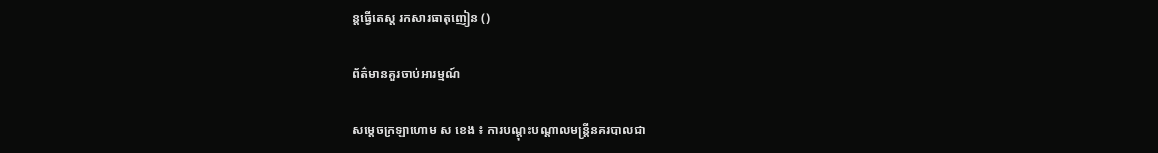ន្តធ្វើតេស្ត រកសារធាតុញៀន ()

ព័ត៌មានគួរចាប់អារម្មណ៍

សម្ដេចក្រឡាហោម ស ខេង ៖ ការបណ្ដុះបណ្ដាលមន្ដ្រីនគរបាលជា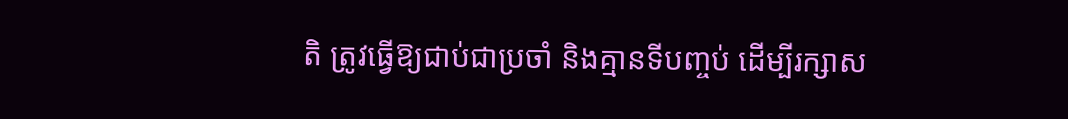តិ ត្រូវធ្វើឱ្យជាប់ជាប្រចាំ និងគ្មានទីបញ្ចប់ ដើម្បីរក្សាស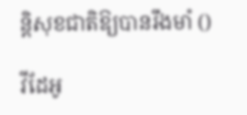ន្ដិសុខជាតិឱ្យបានរឹងមាំ ()

វីដែអូ